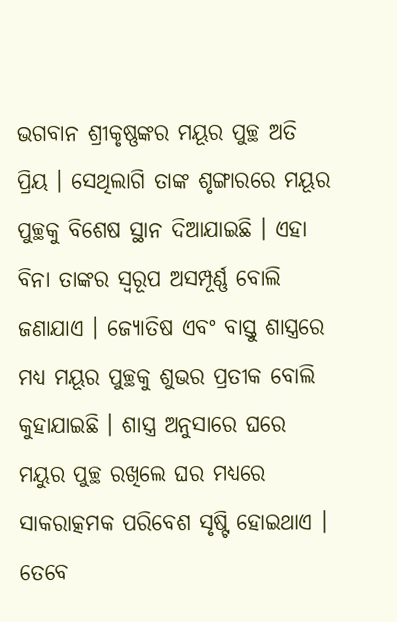ଭଗବାନ ଶ୍ରୀକୃଷ୍ଣଙ୍କର ମୟୂର ପୁଚ୍ଛ ଅତି ପ୍ରିୟ । ସେଥିଲାଗି ତାଙ୍କ ଶୃଙ୍ଗାରରେ ମୟୂର ପୁଚ୍ଛକୁ ବିଶେଷ ସ୍ଥାନ ଦିଆଯାଇଛି । ଏହା ବିନା ତାଙ୍କର ସ୍ୱରୂପ ଅସମ୍ପୂର୍ଣ୍ଣ ବୋଲି ଜଣାଯାଏ । ଜ୍ୟୋତିଷ ଏବଂ ବାସ୍ତୁ ଶାସ୍ତ୍ରରେ ମଧ୍ୟ ମୟୂର ପୁଚ୍ଛକୁ ଶୁଭର ପ୍ରତୀକ ବୋଲି କୁହାଯାଇଛି । ଶାସ୍ତ୍ର ଅନୁସାରେ ଘରେ ମୟୁର ପୁଚ୍ଛ ରଖିଲେ ଘର ମଧ୍ୟରେ ସାକରାତ୍କମକ ପରିବେଶ ସୃଷ୍ଟି ହୋଇଥାଏ । ତେବେ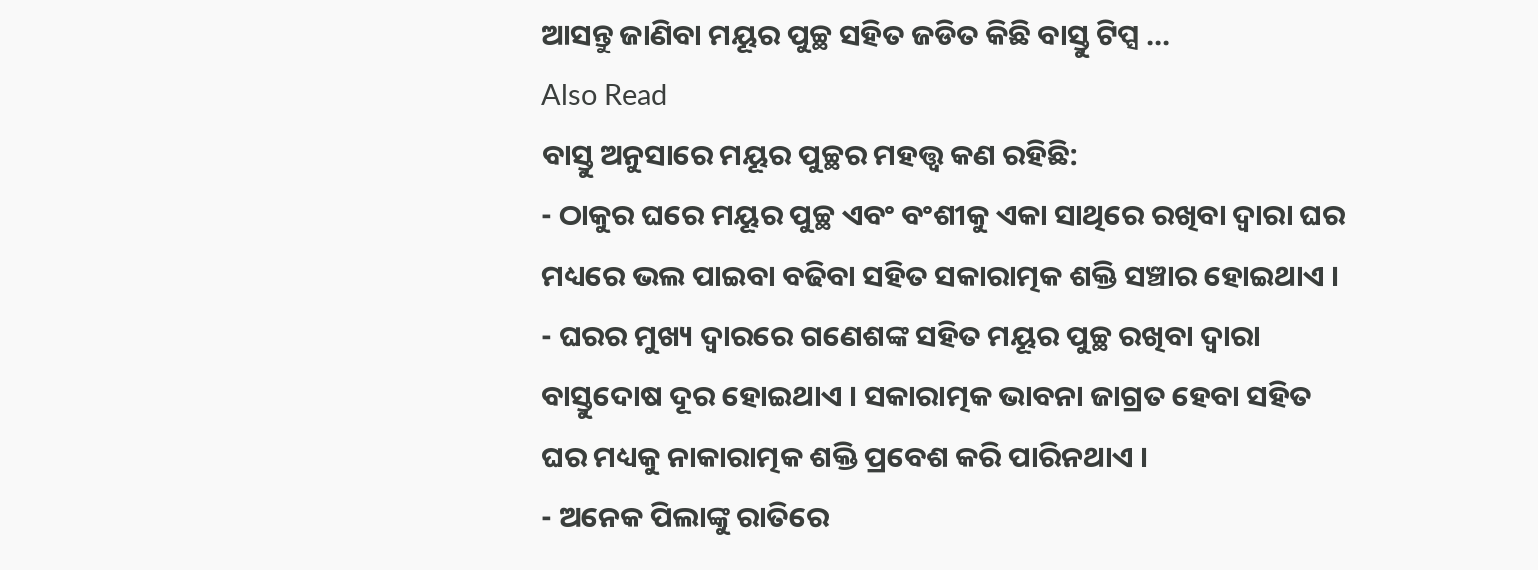ଆସନ୍ତୁ ଜାଣିବା ମୟୂର ପୁଚ୍ଛ ସହିତ ଜଡିତ କିଛି ବାସ୍ତୁ ଟିପ୍ସ …
Also Read
ବାସ୍ତୁ ଅନୁସାରେ ମୟୂର ପୁଚ୍ଛର ମହତ୍ତ୍ୱ କଣ ରହିଛି:
- ଠାକୁର ଘରେ ମୟୂର ପୁଚ୍ଛ ଏବଂ ବଂଶୀକୁ ଏକା ସାଥିରେ ରଖିବା ଦ୍ୱାରା ଘର ମଧ୍ୟରେ ଭଲ ପାଇବା ବଢିବା ସହିତ ସକାରାତ୍ମକ ଶକ୍ତି ସଞ୍ଚାର ହୋଇଥାଏ ।
- ଘରର ମୁଖ୍ୟ ଦ୍ୱାରରେ ଗଣେଶଙ୍କ ସହିତ ମୟୂର ପୁଚ୍ଛ ରଖିବା ଦ୍ୱାରା ବାସ୍ତୁଦୋଷ ଦୂର ହୋଇଥାଏ । ସକାରାତ୍ମକ ଭାବନା ଜାଗ୍ରତ ହେବା ସହିତ ଘର ମଧ୍ୟକୁ ନାକାରାତ୍ମକ ଶକ୍ତି ପ୍ରବେଶ କରି ପାରିନଥାଏ ।
- ଅନେକ ପିଲାଙ୍କୁ ରାତିରେ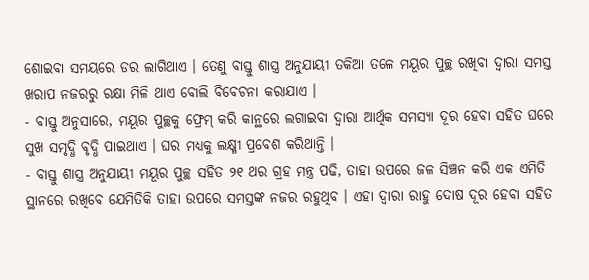ଶୋଇବା ସମୟରେ ଡର ଲାଗିଥାଏ । ତେଣୁ ବାସ୍ତୁ ଶାସ୍ତ୍ର ଅନୁଯାୟୀ ତକିଆ ତଳେ ମୟୂର ପୁଚ୍ଛ ରଖିବା ଦ୍ୱାରା ସମସ୍ତ ଖରାପ ନଜରରୁ ରକ୍ଷା ମିଳି ଥାଏ ବୋଲି ବିବେଚନା କରାଯାଏ ।
- ବାସ୍ତୁ ଅନୁସାରେ, ମୟୂର ପୁଚ୍ଛକୁ ଫ୍ରେମ୍ କରି କାନ୍ଥରେ ଲଗାଇବା ଦ୍ୱାରା ଆର୍ଥିକ ସମସ୍ୟା ଦୂର ହେବା ସହିତ ଘରେ ସୁଖ ସମୃଦ୍ଧି ବୃଦ୍ଧି ପାଇଥାଏ । ଘର ମଧ୍ୟକୁ ଲକ୍ଷ୍ମୀ ପ୍ରବେଶ କରିଥାନ୍ତି ।
- ବାସ୍ତୁ ଶାସ୍ତ୍ର ଅନୁଯାୟୀ ମୟୂର ପୁଚ୍ଛ ସହିତ ୨୧ ଥର ଗ୍ରହ ମନ୍ତ୍ର ପଢି, ତାହା ଉପରେ ଜଳ ସିଞ୍ଚନ କରି ଏକ ଏମିତି ସ୍ଥାନରେ ରଖିବେ ଯେମିତିକି ତାହା ଉପରେ ସମସ୍ତଙ୍କ ନଜର ରହୁଥିବ । ଏହା ଦ୍ୱାରା ରାହୁ ଦୋଷ ଦୂର ହେବା ସହିତ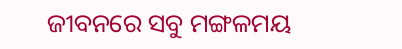ଜୀବନରେ ସବୁ ମଙ୍ଗଳମୟ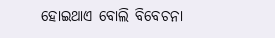ହୋଇଥାଏ ବୋଲି ବିବେଚନା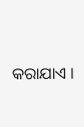କରାଯାଏ ।